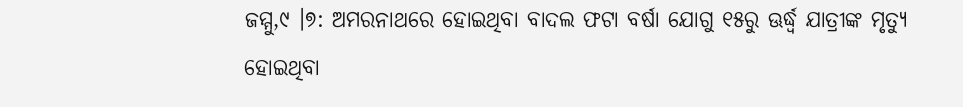ଜମ୍ମୁ,୯ ।୭: ଅମରନାଥରେ ହୋଇଥିବା ବାଦଲ ଫଟା ବର୍ଷା ଯୋଗୁ ୧୫ରୁ ଊର୍ଦ୍ଧ୍ୱ ଯାତ୍ରୀଙ୍କ ମୃତ୍ୟୁ ହୋଇଥିବା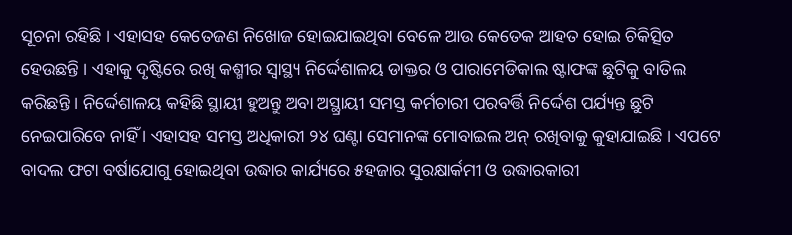ସୂଚନା ରହିଛି । ଏହାସହ କେତେଜଣ ନିଖୋଜ ହୋଇଯାଇଥିବା ବେଳେ ଆଉ କେତେକ ଆହତ ହୋଇ ଚିକିତ୍ସିତ ହେଉଛନ୍ତି । ଏହାକୁ ଦୃଷ୍ଟିରେ ରଖି କଶ୍ମୀର ସ୍ୱାସ୍ଥ୍ୟ ନିର୍ଦ୍ଦେଶାଳୟ ଡାକ୍ତର ଓ ପାରାମେଡିକାଲ ଷ୍ଟାଫଙ୍କ ଛୁଟିକୁ ବାତିଲ କରିଛନ୍ତି । ନିର୍ଦ୍ଦେଶାଳୟ କହିଛି ସ୍ଥାୟୀ ହୁଅନ୍ତୁ ଅବା ଅସ୍ଥ୍ରାୟୀ ସମସ୍ତ କର୍ମଚାରୀ ପରବର୍ତ୍ତି ନିର୍ଦ୍ଦେଶ ପର୍ଯ୍ୟନ୍ତ ଛୁଟି ନେଇପାରିବେ ନାହିଁ । ଏହାସହ ସମସ୍ତ ଅଧିକାରୀ ୨୪ ଘଣ୍ଟା ସେମାନଙ୍କ ମୋବାଇଲ ଅନ୍ ରଖିବାକୁ କୁହାଯାଇଛି । ଏପଟେ ବାଦଲ ଫଟା ବର୍ଷାଯୋଗୁ ହୋଇଥିବା ଉଦ୍ଧାର କାର୍ଯ୍ୟରେ ୫ହଜାର ସୁରକ୍ଷାର୍କମୀ ଓ ଉଦ୍ଧାରକାରୀ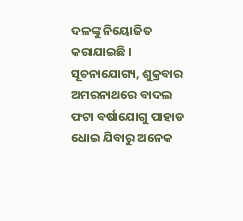ଦଳଙ୍କୁ ନିୟୋଜିତ କରାଯାଇଛି ।
ସୂଚନାଯୋଗ୍ୟ, ଶୁକ୍ରବାର ଅମରନାଥରେ ବାଦଲ ଫଟା ବର୍ଷାଯୋଗୁ ପାହାଡ ଧୋଇ ଯିବାରୁ ଅନେକ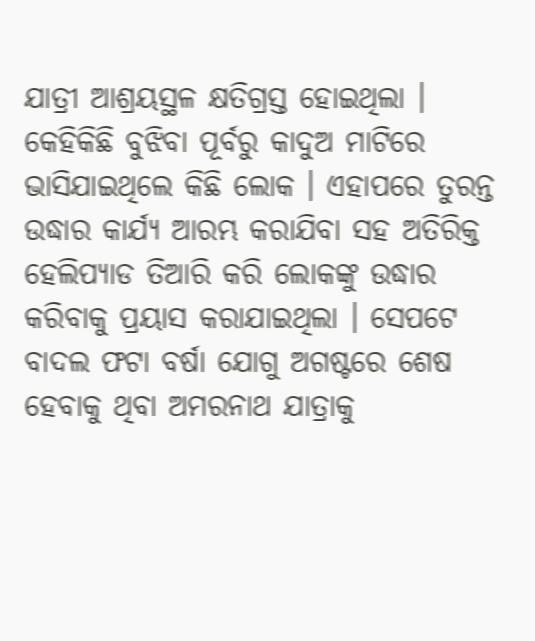ଯାତ୍ରୀ ଆଶ୍ରୟସ୍ଥଳ କ୍ଷତିଗ୍ରସ୍ତ ହୋଇଥିଲା । କେହିକିଛି ବୁଝିବା ପୂର୍ବରୁ କାଦୁଅ ମାଟିରେ ଭାସିଯାଇଥିଲେ କିଛି ଲୋକ । ଏହାପରେ ତୁରନ୍ତ ଉଦ୍ଧାର କାର୍ଯ୍ୟ ଆରମ୍ଭ କରାଯିବା ସହ ଅତିରିକ୍ତ ହେଲିପ୍ୟାଡ ତିଆରି କରି ଲୋକଙ୍କୁ ଉଦ୍ଧାର କରିବାକୁ ପ୍ରୟାସ କରାଯାଇଥିଲା । ସେପଟେ ବାଦଲ ଫଟା ବର୍ଷା ଯୋଗୁ ଅଗଷ୍ଟରେ ଶେଷ ହେବାକୁ ଥିବା ଅମରନାଥ ଯାତ୍ରାକୁ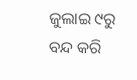ଜୁଲାଇ ୯ରୁ ବନ୍ଦ କରି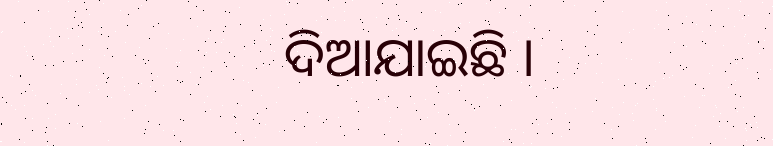ଦିଆଯାଇଛି ।